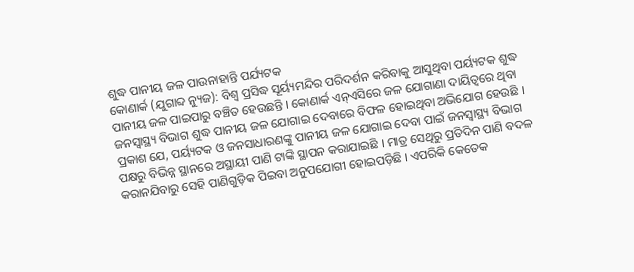ଶୁଦ୍ଧ ପାନୀୟ ଜଳ ପାଉନାହାନ୍ତି ପର୍ଯ୍ୟଟକ
କୋଣାର୍କ (ଯୁଗାବ୍ଦ ନ୍ୟୁଜ): ବିଶ୍ୱ ପ୍ରସିଦ୍ଧ ସୂର୍ୟ୍ୟମନ୍ଦିର ପରିଦର୍ଶନ କରିବାକୁ ଆସୁଥିବା ପର୍ୟ୍ୟଟକ ଶୁଦ୍ଧ ପାନୀୟ ଜଳ ପାଇପାରୁ ବଞ୍ଚିତ ହେଉଛନ୍ତି । କୋଣାର୍କ ଏନ୍ଏସିରେ ଜଳ ଯୋଗାଣା ଦାୟିତ୍ୱରେ ଥିବା ଜନସ୍ୱାସ୍ଥ୍ୟ ବିଭାଗ ଶୁଦ୍ଧ ପାନୀୟ ଜଳ ଯୋଗାଇ ଦେବାରେ ବିଫଳ ହୋଇଥିବା ଅଭିଯୋଗ ହେଉଛି ।
ପ୍ରକାଶ ଯେ, ପର୍ୟ୍ୟଟକ ଓ ଜନସାଧାରଣଙ୍କୁ ପାନୀୟ ଜଳ ଯୋଗାଇ ଦେବା ପାଇଁ ଜନସ୍ୱାସ୍ଥ୍ୟ ବିଭାଗ ପକ୍ଷରୁ ବିଭିନ୍ନ ସ୍ଥାନରେ ଅସ୍ଥାୟୀ ପାଣି ଟାଙ୍କି ସ୍ଥାପନ କରାଯାଇଛି । ମାତ୍ର ସେଥିରୁ ପ୍ରତିଦିନ ପାଣି ବଦଳ କରାନଯିବାରୁ ସେହି ପାଣିଗୁଡ଼ିକ ପିଇବା ଅନୁପଯୋଗୀ ହୋଇପଡ଼ିଛି । ଏପରିକି କେତେକ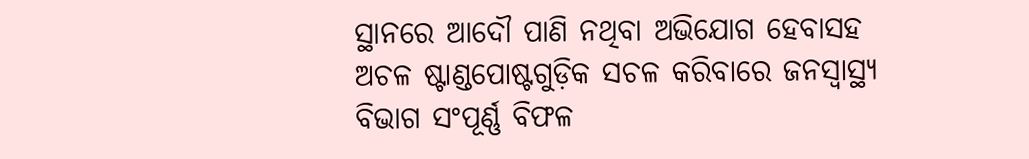ସ୍ଥାନରେ ଆଦୌ ପାଣି ନଥିବା ଅଭିଯୋଗ ହେବାସହ ଅଚଳ ଷ୍ଟାଣ୍ଡପୋଷ୍ଟଗୁଡ଼ିକ ସଚଳ କରିବାରେ ଜନସ୍ୱାସ୍ଥ୍ୟ ବିଭାଗ ସଂପୂର୍ଣ୍ଣ ବିଫଳ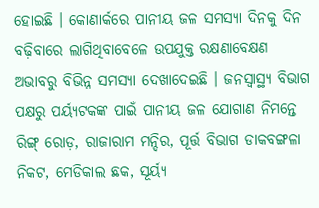ହୋଇଛି । କୋଣାର୍କରେ ପାନୀୟ ଜଳ ସମସ୍ୟା ଦିନକୁ ଦିନ ବଢ଼ିବାରେ ଲାଗିଥିବାବେଳେ ଉପଯୁକ୍ତ ରକ୍ଷଣାବେକ୍ଷଣ ଅଭାବରୁ ବିଭିନ୍ନ ସମସ୍ୟା ଦେଖାଦେଇଛି । ଜନସ୍ୱାସ୍ଥ୍ୟ ବିଭାଗ ପକ୍ଷରୁ ପର୍ୟ୍ୟଟକଙ୍କ ପାଇଁ ପାନୀୟ ଜଳ ଯୋଗାଣ ନିମନ୍ତେ ରିଙ୍ଗ୍ ରୋଡ଼, ରାଜାରାମ ମନ୍ଦିର, ପୂର୍ତ୍ତ ବିଭାଗ ଡାକବଙ୍ଗଳା ନିକଟ, ମେଡିକାଲ ଛକ, ସୂର୍ୟ୍ୟ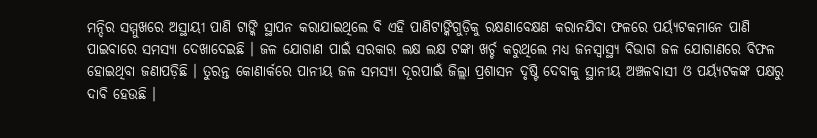ମନ୍ଦିର ସମ୍ମୁଖରେ ଅସ୍ଥାୟୀ ପାଣି ଟାଙ୍କି ସ୍ଥାପନ କରାଯାଇଥିଲେ ବି ଏହି ପାଣିଟାଙ୍କିଗୁଡ଼ିକୁ ରକ୍ଷଣାବେକ୍ଷଣ କରାନଯିବା ଫଳରେ ପର୍ୟ୍ୟଟକମାନେ ପାଣି ପାଇବାରେ ସମସ୍ୟା ଦେଖାଦେଇଛି । ଜଳ ଯୋଗାଣ ପାଇଁ ସରକାର ଲକ୍ଷ ଲକ୍ଷ ଟଙ୍କା ଖର୍ଚ୍ଚ କରୁଥିଲେ ମଧ୍ୟ ଜନସ୍ୱାସ୍ଥ୍ୟ ବିଭାଗ ଜଳ ଯୋଗାଣରେ ବିଫଳ ହୋଇଥିବା ଜଣାପଡ଼ିଛି । ତୁରନ୍ତ କୋଣାର୍କରେ ପାନୀୟ ଜଳ ସମସ୍ୟା ଦୂରପାଇଁ ଜିଲ୍ଲା ପ୍ରଶାସନ ଦୃଷ୍ଟି ଦେବାକୁ ସ୍ଥାନୀୟ ଅଞ୍ଚଳବାସୀ ଓ ପର୍ୟ୍ୟଟକଙ୍କ ପକ୍ଷରୁ ଦାବି ହେଉଛି ।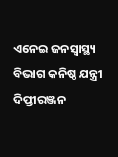ଏନେଇ ଜନସ୍ୱାସ୍ଥ୍ୟ ବିଭାଗ କନିଷ୍ଠ ଯନ୍ତ୍ରୀ ଦିପ୍ତୀରଞ୍ଜନ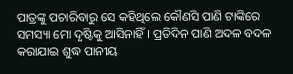ପାତ୍ରଙ୍କୁ ପଚାରିବାରୁ ସେ କହିଥିଲେ କୌଣସି ପାଣି ଟାଙ୍କିରେ ସମସ୍ୟା ମୋ ଦୃଷ୍ଟିକୁ ଆସିନାହିଁ । ପ୍ରତିଦିନ ପାଣି ଅଦଳ ବଦଳ କରାଯାଇ ଶୁଦ୍ଧ ପାନୀୟ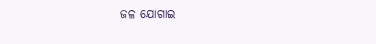ଜଳ ଯୋଗାଇ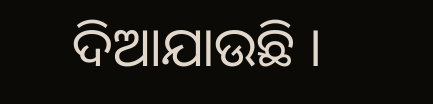ଦିଆଯାଉଛି ।